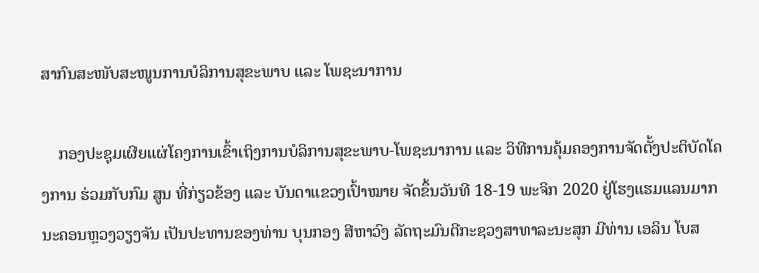ສາກົນສະໜັບສະໜູນການບໍລິການສຸຂະພາບ ແລະ ໂພຊະນາການ

    ກອງປະຊຸມເຜີຍແຜ່ໂຄງການເຂົ້າເຖິງການບໍລິການສຸຂະພາບ-ໂພຊະນາການ ແລະ ວິທີການຄຸ້ມຄອງການຈັດຕັ້ງປະຕິບັດໂຄງການ ຮ່ວມກັບກົມ ສູນ ທີ່ກ່ຽວຂ້ອງ ແລະ ບັນດາແຂວງເປົ້າໝາຍ ຈັດຂຶ້ນວັນທີ 18-19 ພະຈິກ 2020 ຢູ່ໂຮງແຮມແລນມາກ ນະຄອນຫຼວງວຽງຈັນ ເປັນປະທານຂອງທ່ານ ບຸນກອງ ສີຫາວົງ ລັດຖະມົນຕີກະຊວງສາທາລະນະສຸກ ມີທ່ານ ເອລິນ ໂບສ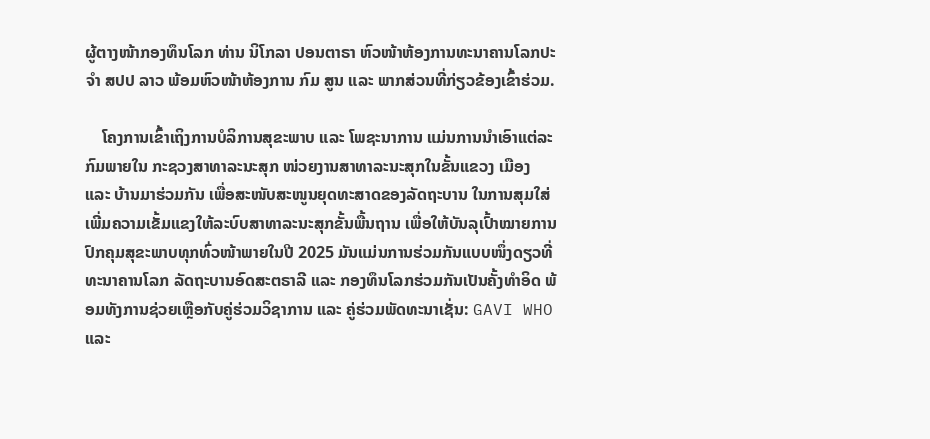ຜູ້ຕາງໜ້າກອງທຶນໂລກ ທ່ານ ນິໂກລາ ປອນຕາຣາ ຫົວໜ້າຫ້ອງການທະນາຄານໂລກປະຈຳ ສປປ ລາວ ພ້ອມຫົວໜ້າຫ້ອງການ ກົມ ສູນ ແລະ ພາກສ່ວນທີ່ກ່ຽວຂ້ອງເຂົ້າຮ່ວມ.

    ໂຄງການເຂົ້າເຖິງການບໍລິການສຸຂະພາບ ແລະ ໂພຊະນາການ ແມ່ນການນຳເອົາແຕ່ລະກົມພາຍໃນ ກະຊວງສາທາລະນະສຸກ ໜ່ວຍງານສາທາລະນະສຸກໃນຂັ້ນແຂວງ ເມືອງ ແລະ ບ້ານມາຮ່ວມກັນ ເພື່ອສະໜັບສະໜູນຍຸດທະສາດຂອງລັດຖະບານ ໃນການສຸມໃສ່ເພີ່ມຄວາມເຂັ້ມແຂງໃຫ້ລະບົບສາທາລະນະສຸກຂັ້ນພື້ນຖານ ເພື່ອໃຫ້ບັນລຸເປົ້າໝາຍການປົກຄຸມສຸຂະພາບທຸກທົ່ວໜ້າພາຍໃນປີ 2025 ມັນແມ່ນການຮ່ວມກັນແບບໜຶ່ງດຽວທີ່ທະນາຄານໂລກ ລັດຖະບານອົດສະຕຣາລີ ແລະ ກອງທຶນໂລກຮ່ວມກັນເປັນຄັ້ງທຳອິດ ພ້ອມທັງການຊ່ວຍເຫຼືອກັບຄູ່ຮ່ວມວິຊາການ ແລະ ຄູ່ຮ່ວມພັດທະນາເຊັ່ນ: GAVI WHO ແລະ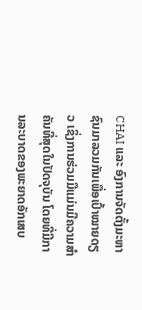CHAI ແລະ ອົງການຈັດຕັ້ງມະຫາຊົນມາລວມກັນເພື່ອເປົ້າໝາຍດຽວ ເຊິ່ງການຮ່ວມມືແມ່ນມີຄວາມສຳຄັນທີ່ສຸດໃນປັດຈຸບັນ ໂດຍທີ່ມີການລະບາດຂອງພະຍາດອັກເສບ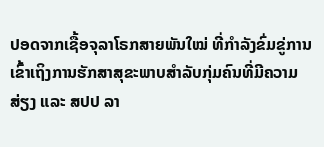ປອດຈາກເຊື້ອຈຸລາໂຣກສາຍພັນໃໝ່ ທີ່ກຳລັງຂົ່ມຂູ່ການເຂົ້າເຖິງການຮັກສາສຸຂະພາບສຳລັບກຸ່ມຄົນທີ່ມີຄວາມສ່ຽງ ແລະ ສປປ ລາ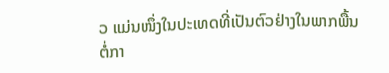ວ ແມ່ນໜຶ່ງໃນປະເທດທີ່ເປັນຕົວຢ່າງໃນພາກພື້ນຕໍ່ກາ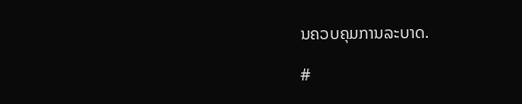ນຄວບຄຸມການລະບາດ.

#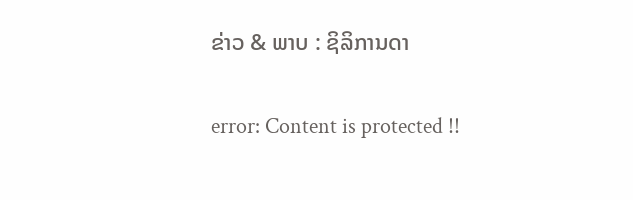ຂ່າວ & ພາບ : ຊິລິການດາ

error: Content is protected !!